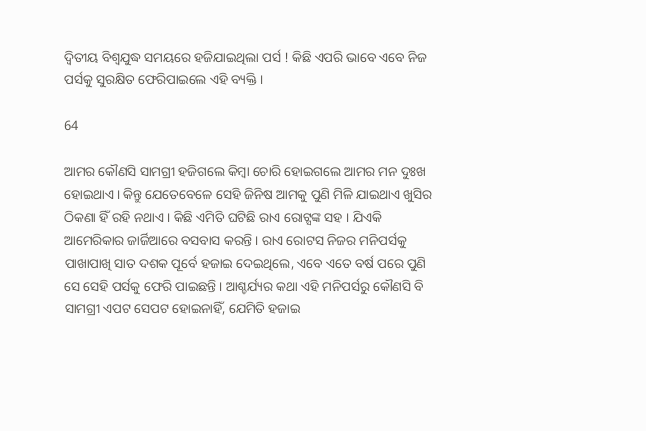ଦ୍ୱିତୀୟ ବିଶ୍ୱଯୁଦ୍ଧ ସମୟରେ ହଜିଯାଇଥିଲା ପର୍ସ ! କିଛି ଏପରି ଭାବେ ଏବେ ନିଜ ପର୍ସକୁ ସୁରକ୍ଷିତ ଫେରିପାଇଲେ ଏହି ବ୍ୟକ୍ତି ।

64

ଆମର କୌଣସି ସାମଗ୍ରୀ ହଜିଗଲେ କିମ୍ବା ଚୋରି ହୋଇଗଲେ ଆମର ମନ ଦୁଃଖ ହୋଇଥାଏ । କିନ୍ତୁ ଯେତେବେଳେ ସେହି ଜିନିଷ ଆମକୁ ପୁଣି ମିଳି ଯାଇଥାଏ ଖୁସିର ଠିକଣା ହିଁ ରହି ନଥାଏ । କିଛି ଏମିତି ଘଟିଛି ରାଏ ରୋଟ୍ସଙ୍କ ସହ । ଯିଏକି ଆମେରିକାର ଜାର୍ଜିଆରେ ବସବାସ କରନ୍ତି । ରାଏ ରୋଟସ ନିଜର ମନିପର୍ସକୁ ପାଖାପାଖି ସାତ ଦଶକ ପୂର୍ବେ ହଜାଇ ଦେଇଥିଲେ, ଏବେ ଏତେ ବର୍ଷ ପରେ ପୁଣି ସେ ସେହି ପର୍ସକୁ ଫେରି ପାଇଛନ୍ତି । ଆଶ୍ଚର୍ଯ୍ୟର କଥା ଏହି ମନିପର୍ସରୁ କୌଣସି ବି ସାମଗ୍ରୀ ଏପଟ ସେପଟ ହୋଇନାହିଁ, ଯେମିତି ହଜାଇ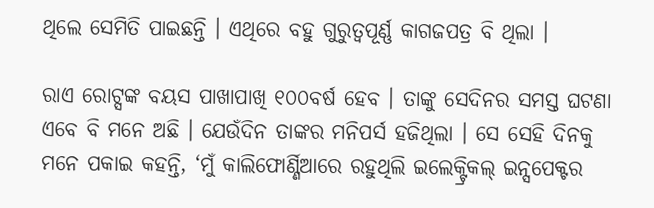ଥିଲେ ସେମିତି ପାଇଛନ୍ତି । ଏଥିରେ ବହୁ ଗୁରୁତ୍ୱପୂର୍ଣ୍ଣ କାଗଜପତ୍ର ବି ଥିଲା ।

ରାଏ ରୋଟ୍ସଙ୍କ ବୟସ ପାଖାପାଖି ୧୦୦ବର୍ଷ ହେବ । ତାଙ୍କୁ ସେଦିନର ସମସ୍ତ ଘଟଣା ଏବେ ବି ମନେ ଅଛି । ଯେଉଁଦିନ ତାଙ୍କର ମନିପର୍ସ ହଜିଥିଲା । ସେ ସେହି ଦିନକୁ ମନେ ପକାଇ କହନ୍ତି, ‘ମୁଁ କାଲିଫୋର୍ଣ୍ଣିଆରେ ରହୁଥିଲି ଇଲେକ୍ଟ୍ରିକଲ୍ ଇନ୍ସପେକ୍ଟର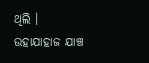ଥିଲି । ଉହାଯାହାଜ ଯାଞ୍ଚ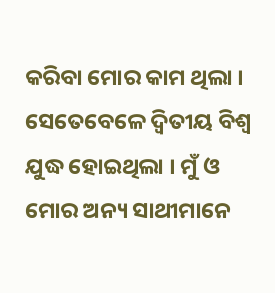କରିବା ମୋର କାମ ଥିଲା । ସେତେବେଳେ ଦ୍ୱିତୀୟ ବିଶ୍ୱ ଯୁଦ୍ଧ ହୋଇଥିଲା । ମୁଁ ଓ ମୋର ଅନ୍ୟ ସାଥୀମାନେ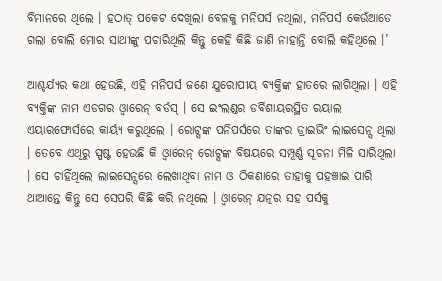ବିମାନରେ ଥିଲେ । ହଠାତ୍ ପକେଟ ଦେଖିଲା ବେଳକୁ ମନିପର୍ସ ନଥିଲା, ମନିପର୍ସ କେଉଁଆଡେ ଗଲା ବୋଲି ମୋର ସାଥୀଙ୍କୁ ପଚାରିଥିଲି କିନ୍ତୁ କେହି କିଛି ଜାଣି ନାହାନ୍ତି ବୋଲି କହିଥିଲେ ।’

ଆଶ୍ଚର୍ଯ୍ୟର କଥା ହେଉଛି, ଏହି ମନିପର୍ସ ଜଣେ ଯୁରୋପୀୟ ବ୍ୟକ୍ତିଙ୍କ ହାତରେ ଲାଗିଥିଲା । ଏହି ବ୍ୟକ୍ତିଙ୍କ ନାମ ଏଡଗର ଓ୍ଵାରେନ୍ ବର୍ଡସ୍ । ସେ ଇଂଲଣ୍ଡର ଡର୍ବିଶାୟରସ୍ଥିତ ରୟାଲ ଏୟାରଫୋର୍ସରେ କାର୍ୟ୍ୟ କରୁଥିଲେ । ରୋଟ୍ସଙ୍କ ପନିପର୍ସରେ ତାଙ୍କର ଡ୍ରାଇଭିଂ ଲାଇସେନ୍ସ ଥିଲା । ତେବେ ଏଥିରୁ ସ୍ପଷ୍ଟ ହେଉଛି କି ଓ୍ଵାରେନ୍ ରୋଟ୍ସଙ୍କ ବିଷୟରେ ସମ୍ପୂର୍ଣ୍ଣ ସୂଚନା ମିଳି ସାରିଥିଲା । ସେ ଚାହିଁଥିଲେ ଲାଇସେନ୍ସରେ ଲେଖାଥିବା ନାମ ଓ ଠିକଣାରେ ତାହାକୁ ପହଞ୍ଚାଇ ପାରି ଥାଆନ୍ତେ କିନ୍ତୁ ସେ ସେପରି କିଛି କରି ନଥିଲେ । ଓ୍ଵାରେନ୍ ଯତ୍ନର ସହ ପର୍ସକୁ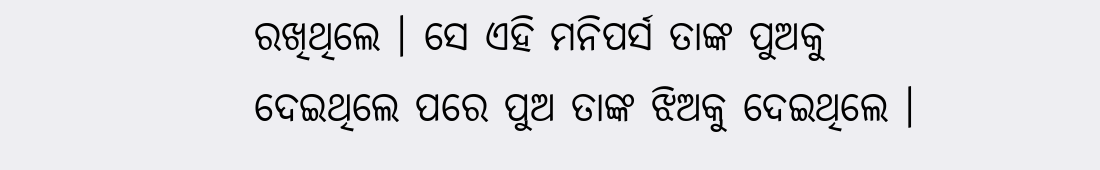ରଖିଥିଲେ । ସେ ଏହି ମନିପର୍ସ ତାଙ୍କ ପୁଅକୁ ଦେଇଥିଲେ ପରେ ପୁଅ ତାଙ୍କ ଝିଅକୁ ଦେଇଥିଲେ ।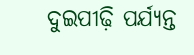ଦୁଇପୀଢ଼ି ପର୍ଯ୍ୟନ୍ତ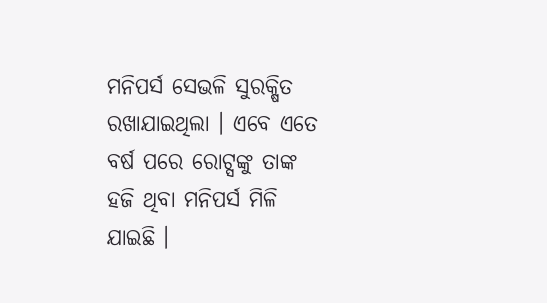ମନିପର୍ସ ସେଭଳି ସୁରକ୍ଷିତ ରଖାଯାଇଥିଲା । ଏବେ ଏତେ ବର୍ଷ ପରେ ରୋଟ୍ସଙ୍କୁ ତାଙ୍କ ହଜି ଥିବା ମନିପର୍ସ ମିଳି ଯାଇଛି ।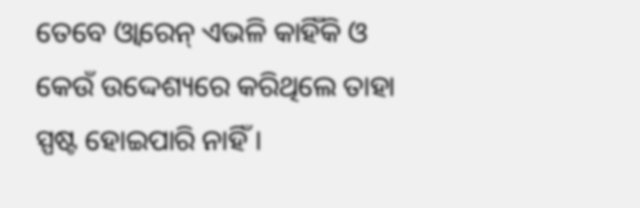ତେବେ ଓ୍ଵାରେନ୍ ଏଭଳି କାହିଁକି ଓ କେଉଁ ଉଦ୍ଦେଶ୍ୟରେ କରିଥିଲେ ତାହା ସ୍ପଷ୍ଟ ହୋଇପାରି ନାହିଁ ।